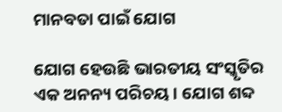ମାନବତା ପାଇଁ ଯୋଗ

ଯୋଗ ହେଉଛି ଭାରତୀୟ ସଂସ୍କୃତିର ଏକ ଅନନ୍ୟ ପରିଚୟ । ଯୋଗ ଶବ୍ଦ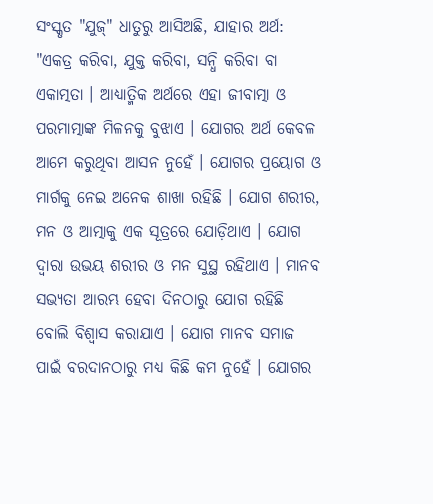ସଂସ୍କୃତ "ଯୁଜ୍" ଧାତୁରୁ ଆସିଅଛି, ଯାହାର ଅର୍ଥ: "ଏକତ୍ର କରିବା, ଯୁକ୍ତ କରିବା, ସନ୍ଧି କରିବା ବା ଏକାତ୍ମତା । ଆଧ୍ୟାତ୍ମିକ ଅର୍ଥରେ ଏହା ଜୀବାତ୍ମା ଓ ପରମାତ୍ମାଙ୍କ ମିଳନକୁ ବୁଝାଏ । ଯୋଗର ଅର୍ଥ କେବଳ ଆମେ କରୁଥିବା ଆସନ ନୁହେଁ । ଯୋଗର ପ୍ରୟୋଗ ଓ ମାର୍ଗକୁ ନେଇ ଅନେକ ଶାଖା ରହିଛି । ଯୋଗ ଶରୀର, ମନ ଓ ଆତ୍ମାକୁ ଏକ ସୂତ୍ରରେ ଯୋଡ଼ିଥାଏ । ଯୋଗ ଦ୍ୱାରା ଉଭୟ ଶରୀର ଓ ମନ ସୁସ୍ଥ ରହିଥାଏ । ମାନବ ସଭ୍ୟତା ଆରମ୍ଭ ହେବା ଦିନଠାରୁ ଯୋଗ ରହିଛି ବୋଲି ବିଶ୍ୱାସ କରାଯାଏ । ଯୋଗ ମାନବ ସମାଜ ପାଇଁ ବରଦାନଠାରୁ ମଧ୍ୟ କିଛି କମ ନୁହେଁ । ଯୋଗର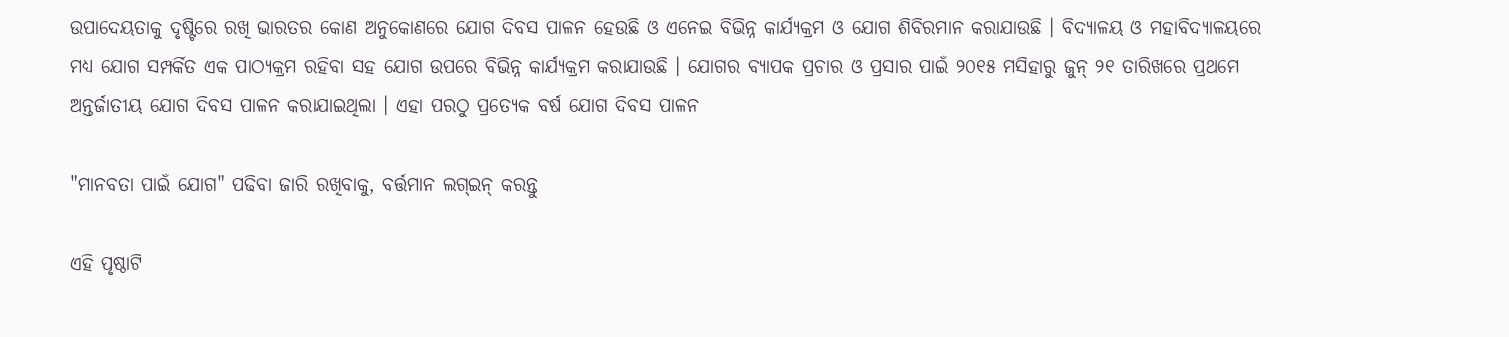ଉପାଦେୟତାକୁ ଦୃଷ୍ଟିରେ ରଖି ଭାରତର କୋଣ ଅନୁକୋଣରେ ଯୋଗ ଦିବସ ପାଳନ ହେଉଛି ଓ ଏନେଇ ବିଭିନ୍ନ କାର୍ଯ୍ୟକ୍ରମ ଓ ଯୋଗ ଶିବିରମାନ କରାଯାଉଛି । ବିଦ୍ୟାଳୟ ଓ ମହାବିଦ୍ୟାଳୟରେ ମଧ୍ୟ ଯୋଗ ସମ୍ପର୍କିତ ଏକ ପାଠ୍ୟକ୍ରମ ରହିବା ସହ ଯୋଗ ଉପରେ ବିଭିନ୍ନ କାର୍ଯ୍ୟକ୍ରମ କରାଯାଉଛି । ଯୋଗର ବ୍ୟାପକ ପ୍ରଚାର ଓ ପ୍ରସାର ପାଇଁ ୨୦୧୫ ମସିହାରୁ ଜୁନ୍ ୨୧ ତାରିଖରେ ପ୍ରଥମେ ଅନ୍ତର୍ଜାତୀୟ ଯୋଗ ଦିବସ ପାଳନ କରାଯାଇଥିଲା । ଏହା ପରଠୁ ପ୍ରତ୍ୟେକ ବର୍ଷ ଯୋଗ ଦିବସ ପାଳନ

"ମାନବତା ପାଇଁ ଯୋଗ" ପଢିବା ଜାରି ରଖିବାକୁ, ବର୍ତ୍ତମାନ ଲଗ୍ଇନ୍ କରନ୍ତୁ

ଏହି ପୃଷ୍ଠାଟି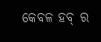କେବଳ ହବ୍ ର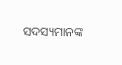ସଦସ୍ୟମାନଙ୍କ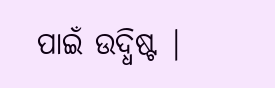ପାଇଁ ଉଦ୍ଧିଷ୍ଟ |